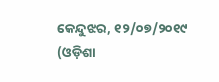କେନ୍ଦୁଝର, ୧୨/୦୭/୨୦୧୯ (ଓଡ଼ିଶା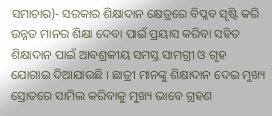ସମାଚାର)- ସରକାର ଶିକ୍ଷାଦାନ କ୍ଷେତ୍ରରେ ବିପ୍ଳବ ସୃଷ୍ଟି କରି ଉନ୍ନତ ମାନର ଶିକ୍ଷା ଦେବା ପାଇଁ ପ୍ରୟାସ କରିବା ସହିତ ଶିକ୍ଷାଦାନ ପାଇଁ ଆବଶ୍ରକୀୟ ସମସ୍ତ ସାମଗ୍ରୀ ଓ ଗୃହ ଯୋଗାଇ ଦିଆଯାଉଛି । ଛାତ୍ରୀ ମାନଙ୍କୁ ଶିକ୍ଷାଦାନ ଦେଇ ମୁଖ୍ୟ ସ୍ରୋତରେ ସାମିଲ କରିବାକୁ ମୁଖ୍ୟ ଭାବେ ଗ୍ରହଣ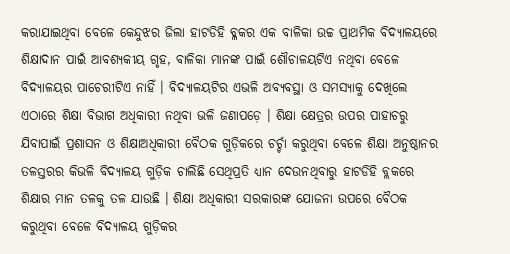କରାଯାଇଥିବା ବେଳେ କେନ୍ଦୁଝର ଜିଲା ହାଟଡିହି ବ୍ଳକର ଏକ ବାଳିକା ଉଚ୍ଚ ପ୍ରାଥମିକ ବିଦ୍ୟାଳୟରେ ଶିକ୍ଷାଦାନ ପାଇଁ ଆବଶ୍ୟକୀୟ ଗୃହ, ବାଳିକା ମାନଙ୍କ ପାଇଁ ଶୌଚାଳୟଟିଏ ନଥିବା ବେଳେ ବିଦ୍ୟାଳୟର ପାଚେରୀଟିଏ ନାହିଁ । ବିଦ୍ୟାଳୟଟିର ଏଭଳି ଅବ୍ୟବସ୍ଥା ଓ ସମସ୍ୟାକୁ ଦେଖିଲେ ଏଠାରେ ଶିକ୍ଷା ବିଭାଗ ଅଧିକାରୀ ନଥିବା ଭଳି ଜଣାପଡ଼େ । ଶିକ୍ଷା କ୍ଷେତ୍ରର ଉପର ପାହାଚରୁ ଯିବାପାଇଁ ପ୍ରଶାସନ ଓ ଶିକ୍ଷାଅଧିକାରୀ ବୈଠକ ଗୁଡ଼ିକରେ ଚର୍ଚ୍ଚା କରୁଥିବା ବେଳେ ଶିକ୍ଷା ଅନୁଷ୍ଠାନର ତଳସ୍ତରର କିଭଳି ବିଦ୍ୟାଳୟ ଗୁଡ଼ିକ ଚାଲିଛି ସେଥିପ୍ରତି ଧ୍ୟାନ ଦେଉନଥିବାରୁ ହାଟଡିହି ବ୍ଲକରେ ଶିକ୍ଷାର ମାନ ତଳକୁ ତଳ ଯାଉଛି । ଶିକ୍ଷା ଅଧିକାରୀ ସରକାରଙ୍କ ଯୋଜନା ଉପରେ ବୈଠକ କରୁଥିବା ବେଳେ ବିଦ୍ୟାଳୟ ଗୁଡ଼ିକର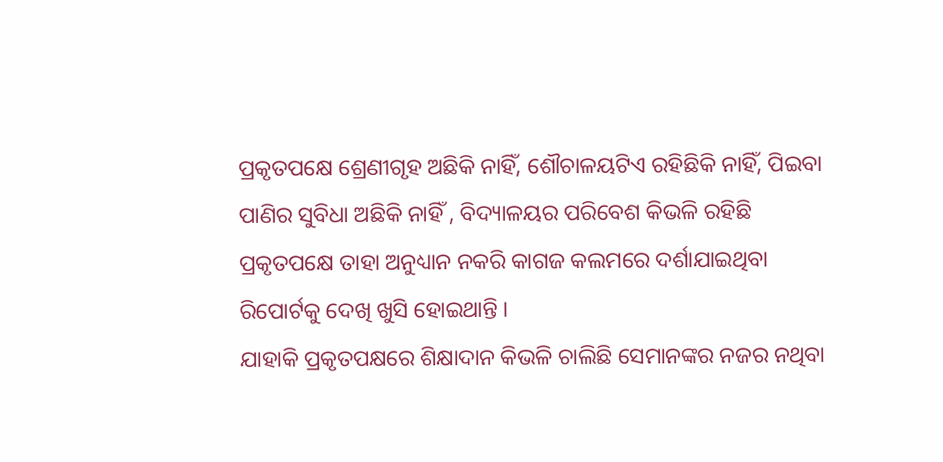ପ୍ରକୃତପକ୍ଷେ ଶ୍ରେଣୀଗୃହ ଅଛିକି ନାହିଁ, ଶୌଚାଳୟଟିଏ ରହିଛିକି ନାହିଁ, ପିଇବା ପାଣିର ସୁବିଧା ଅଛିକି ନାହିଁ , ବିଦ୍ୟାଳୟର ପରିବେଶ କିଭଳି ରହିଛି ପ୍ରକୃତପକ୍ଷେ ତାହା ଅନୁଧ୍ୟାନ ନକରି କାଗଜ କଲମରେ ଦର୍ଶାଯାଇଥିବା ରିପୋର୍ଟକୁ ଦେଖି ଖୁସି ହୋଇଥାନ୍ତି ।
ଯାହାକି ପ୍ରକୃତପକ୍ଷରେ ଶିକ୍ଷାଦାନ କିଭଳି ଚାଲିଛି ସେମାନଙ୍କର ନଜର ନଥିବା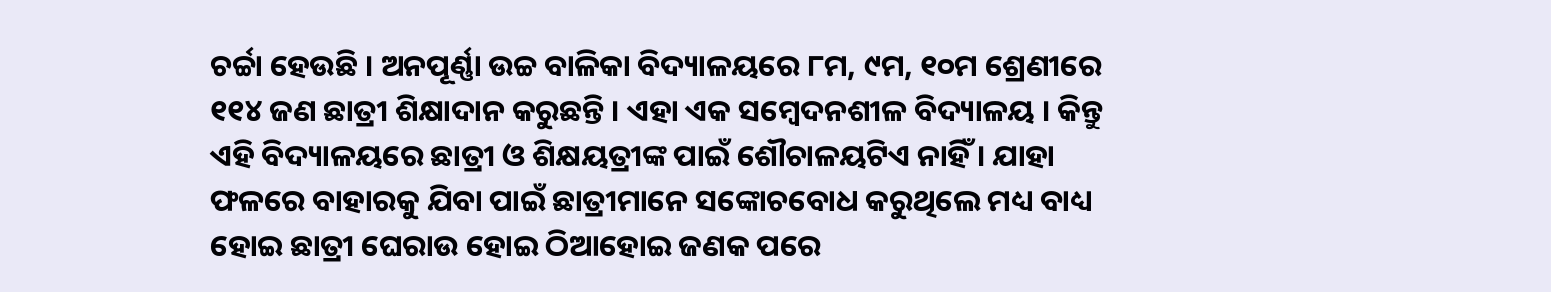ଚର୍ଚ୍ଚା ହେଉଛି । ଅନପୂର୍ଣ୍ଣା ଉଚ୍ଚ ବାଳିକା ବିଦ୍ୟାଳୟରେ ୮ମ, ୯ମ, ୧୦ମ ଶ୍ରେଣୀରେ ୧୧୪ ଜଣ ଛାତ୍ରୀ ଶିକ୍ଷାଦାନ କରୁଛନ୍ତି । ଏହା ଏକ ସମ୍ବେଦନଶୀଳ ବିଦ୍ୟାଳୟ । କିନ୍ତୁ ଏହି ବିଦ୍ୟାଳୟରେ ଛାତ୍ରୀ ଓ ଶିକ୍ଷୟତ୍ରୀଙ୍କ ପାଇଁ ଶୌଚାଳୟଟିଏ ନାହିଁ । ଯାହା ଫଳରେ ବାହାରକୁ ଯିବା ପାଇଁ ଛାତ୍ରୀମାନେ ସଙ୍କୋଚବୋଧ କରୁଥିଲେ ମଧ୍ୟ ବାଧ୍ୟ ହୋଇ ଛାତ୍ରୀ ଘେରାଉ ହୋଇ ଠିଆହୋଇ ଜଣକ ପରେ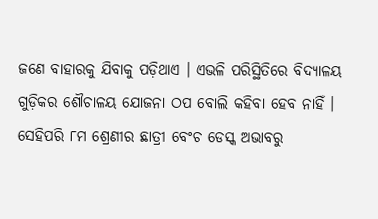ଜଣେ ବାହାରକୁ ଯିବାକୁ ପଡ଼ିଥାଏ । ଏଭଳି ପରିସ୍ଥିତିରେ ବିଦ୍ୟାଳୟ ଗୁଡ଼ିକର ଶୌଚାଳୟ ଯୋଜନା ଠପ ବୋଲି କହିବା ହେବ ନାହିଁ । ସେହିପରି ୮ମ ଶ୍ରେଣୀର ଛାତ୍ରୀ ବେଂଚ ଡେସ୍କ ଅଭାବରୁ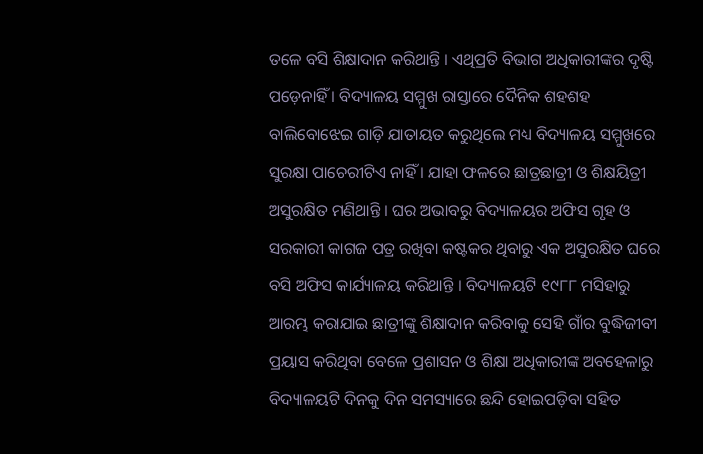ତଳେ ବସି ଶିକ୍ଷାଦାନ କରିଥାନ୍ତି । ଏଥିପ୍ରତି ବିଭାଗ ଅଧିକାରୀଙ୍କର ଦୃଷ୍ଟି ପଡ଼େନାହିଁ । ବିଦ୍ୟାଳୟ ସମ୍ମୁଖ ରାସ୍ତାରେ ଦୈନିକ ଶହଶହ ବାଲିବୋଝେଇ ଗାଡ଼ି ଯାତାୟତ କରୁଥିଲେ ମଧ୍ୟ ବିଦ୍ୟାଳୟ ସମ୍ମୁଖରେ ସୁରକ୍ଷା ପାଚେରୀଟିଏ ନାହିଁ । ଯାହା ଫଳରେ ଛାତ୍ରଛାତ୍ରୀ ଓ ଶିକ୍ଷୟିତ୍ରୀ ଅସୁରକ୍ଷିତ ମଣିଥାନ୍ତି । ଘର ଅଭାବରୁ ବିଦ୍ୟାଳୟର ଅଫିସ ଗୃହ ଓ ସରକାରୀ କାଗଜ ପତ୍ର ରଖିବା କଷ୍ଟକର ଥିବାରୁ ଏକ ଅସୁରକ୍ଷିତ ଘରେ ବସି ଅଫିସ କାର୍ଯ୍ୟାଳୟ କରିଥାନ୍ତି । ବିଦ୍ୟାଳୟଟି ୧୯୮୮ ମସିହାରୁ ଆରମ୍ଭ କରାଯାଇ ଛାତ୍ରୀଙ୍କୁ ଶିକ୍ଷାଦାନ କରିବାକୁ ସେହି ଗାଁର ବୁଦ୍ଧିଜୀବୀ ପ୍ରୟାସ କରିଥିବା ବେଳେ ପ୍ରଶାସନ ଓ ଶିକ୍ଷା ଅଧିକାରୀଙ୍କ ଅବହେଳାରୁ ବିଦ୍ୟାଳୟଟି ଦିନକୁ ଦିନ ସମସ୍ୟାରେ ଛନ୍ଦି ହୋଇପଡ଼ିବା ସହିତ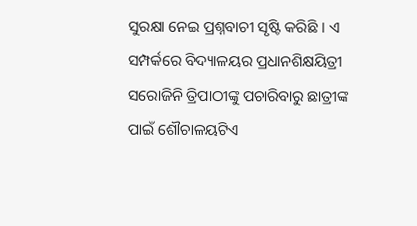ସୁରକ୍ଷା ନେଇ ପ୍ରଶ୍ନବାଚୀ ସୃଷ୍ଟି କରିଛି । ଏ ସମ୍ପର୍କରେ ବିଦ୍ୟାଳୟର ପ୍ରଧାନଶିକ୍ଷୟିତ୍ରୀ ସରୋଜିନି ତ୍ରିପାଠୀଙ୍କୁ ପଚାରିବାରୁ ଛାତ୍ରୀଙ୍କ ପାଇଁ ଶୌଚାଳୟଟିଏ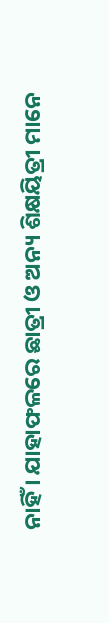ନାହିଁ । ଯାହାଫଳରେ ଛାତ୍ରୀ ଓ ଅନ୍ୟ ଶିକ୍ଷୟିତ୍ରୀ ମାନେ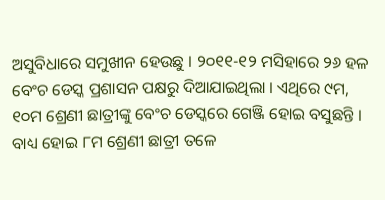ଅସୁବିଧାରେ ସମୁଖୀନ ହେଉଛୁ । ୨୦୧୧-୧୨ ମସିହାରେ ୨୬ ହଳ ବେଂଚ ଡେସ୍କ ପ୍ରଶାସନ ପକ୍ଷରୁ ଦିଆଯାଇଥିଲା । ଏଥିରେ ୯ମ, ୧୦ମ ଶ୍ରେଣୀ ଛାତ୍ରୀଙ୍କୁ ବେଂଚ ଡେସ୍କରେ ଗେଞ୍ଜି ହୋଇ ବସୁଛନ୍ତି । ବାଧ୍ୟ ହୋଇ ୮ମ ଶ୍ରେଣୀ ଛାତ୍ରୀ ତଳେ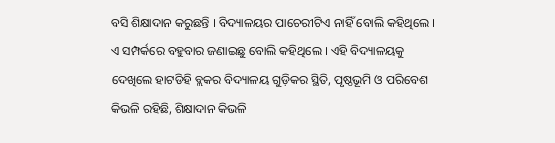ବସି ଶିକ୍ଷାଦାନ କରୁଛନ୍ତି । ବିଦ୍ୟାଳୟର ପାଚେରୀଟିଏ ନାହିଁ ବୋଲି କହିଥିଲେ । ଏ ସମ୍ପର୍କରେ ବହୁବାର ଜଣାଇଛୁ ବୋଲି କହିଥିଲେ । ଏହି ବିଦ୍ୟାଳୟକୁ ଦେଖିଲେ ହାଟଡିହି ବ୍ଲକର ବିଦ୍ୟାଳୟ ଗୁଡ଼ିକର ସ୍ଥିତି, ପୃଷ୍ଠଭୂମି ଓ ପରିବେଶ କିଭଳି ରହିଛି, ଶିକ୍ଷାଦାନ କିଭଳି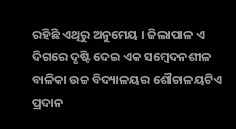ରହିଛି ଏଥିରୁ ଅନୁମେୟ । ଜିଲାପାଳ ଏ ଦିଗରେ ଦୃଷ୍ଟି ଦେଇ ଏକ ସମ୍ବେଦନଶୀଳ ବାଳିକା ଉଚ୍ଚ ବିଦ୍ୟାଳୟର ଶୌଚାଳୟଟିଏ ପ୍ରଦାନ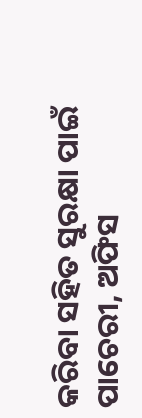କରିବା ସହିତ ସୁରକ୍ଷା ପାଇଁ ପାଚେରୀ, ଅଫିସ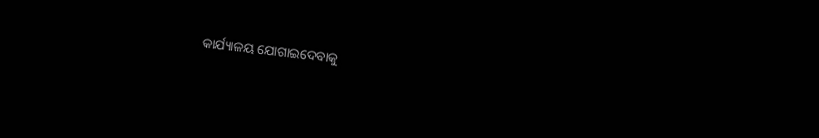କାର୍ଯ୍ୟାଳୟ ଯୋଗାଇଦେବାକୁ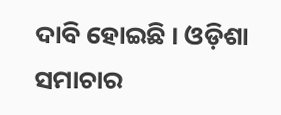ଦାବି ହୋଇଛି । ଓଡ଼ିଶା ସମାଚାର